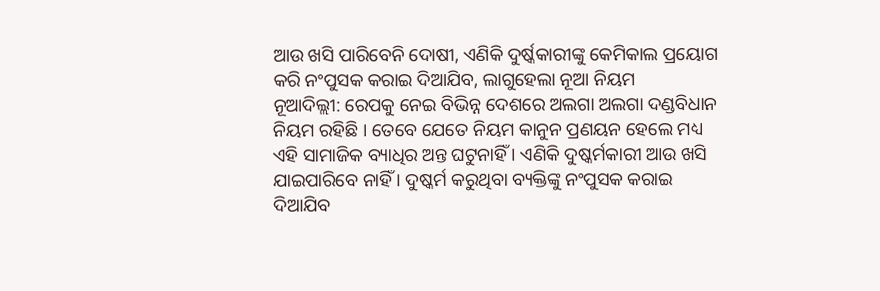ଆଉ ଖସି ପାରିବେନି ଦୋଷୀ, ଏଣିକି ଦୁର୍ଷ୍କକାରୀଙ୍କୁ କେମିକାଲ ପ୍ରୟୋଗ କରି ନଂପୁସକ କରାଇ ଦିଆଯିବ, ଲାଗୁହେଲା ନୂଆ ନିୟମ
ନୂଆଦିଲ୍ଲୀ: ରେପକୁ ନେଇ ବିଭିନ୍ନ ଦେଶରେ ଅଲଗା ଅଲଗା ଦଣ୍ଡବିଧାନ ନିୟମ ରହିଛି । ତେବେ ଯେତେ ନିୟମ କାନୁନ ପ୍ରଣୟନ ହେଲେ ମଧ୍ୟ ଏହି ସାମାଜିକ ବ୍ୟାଧିର ଅନ୍ତ ଘଟୁନାହିଁ । ଏଣିକି ଦୁଷ୍କର୍ମକାରୀ ଆଉ ଖସି ଯାଇପାରିବେ ନାହିଁ । ଦୁଷ୍କର୍ମ କରୁଥିବା ବ୍ୟକ୍ତିଙ୍କୁ ନଂପୁସକ କରାଇ ଦିଆଯିବ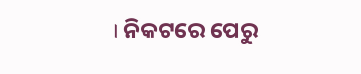। ନିକଟରେ ପେରୁ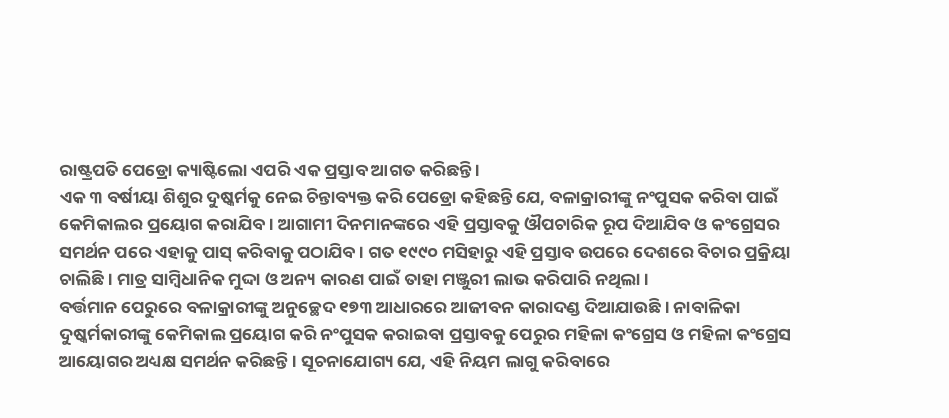ରାଷ୍ଟ୍ରପତି ପେଡ୍ରୋ କ୍ୟାଷ୍ଟିଲୋ ଏପରି ଏକ ପ୍ରସ୍ତାବ ଆଗତ କରିଛନ୍ତି ।
ଏକ ୩ ବର୍ଷୀୟା ଶିଶୁର ଦୁଷ୍କର୍ମକୁ ନେଇ ଚିନ୍ତାବ୍ୟକ୍ତ କରି ପେଡ୍ରୋ କହିଛନ୍ତି ଯେ, ବଳାକ୍ରାରୀଙ୍କୁ ନଂପୁସକ କରିବା ପାଇଁ କେମିକାଲର ପ୍ରୟୋଗ କରାଯିବ । ଆଗାମୀ ଦିନମାନଙ୍କରେ ଏହି ପ୍ରସ୍ତାବକୁ ଔପଚାରିକ ରୂପ ଦିଆଯିବ ଓ କଂଗ୍ରେସର ସମର୍ଥନ ପରେ ଏହାକୁ ପାସ୍ କରିବାକୁ ପଠାଯିବ । ଗତ ୧୯୯୦ ମସିହାରୁ ଏହି ପ୍ରସ୍ତାବ ଉପରେ ଦେଶରେ ବିଚାର ପ୍ରକ୍ରିୟା ଚାଲିଛି । ମାତ୍ର ସାମ୍ବିଧାନିକ ମୁଦ୍ଦା ଓ ଅନ୍ୟ କାରଣ ପାଇଁ ତାହା ମଞ୍ଜୁରୀ ଲାଭ କରିପାରି ନଥିଲା ।
ବର୍ତ୍ତମାନ ପେରୁରେ ବଳାକ୍ରାରୀଙ୍କୁ ଅନୁଚ୍ଛେଦ ୧୭୩ ଆଧାରରେ ଆଜୀବନ କାରାଦଣ୍ଡ ଦିଆଯାଉଛି । ନାବାଳିକା ଦୁଷ୍କର୍ମକାରୀଙ୍କୁ କେମିକାଲ ପ୍ରୟୋଗ କରି ନଂପୁସକ କରାଇବା ପ୍ରସ୍ତାବକୁ ପେରୁର ମହିଳା କଂଗ୍ରେସ ଓ ମହିଳା କଂଗ୍ରେସ ଆୟୋଗର ଅଧ୍ୟକ୍ଷ ସମର୍ଥନ କରିଛନ୍ତି । ସୂଚନାଯୋଗ୍ୟ ଯେ, ଏହି ନିୟମ ଲାଗୁ କରିବାରେ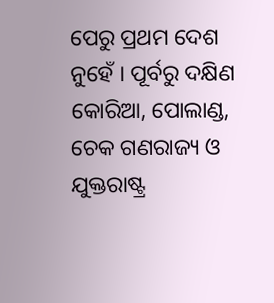ପେରୁ ପ୍ରଥମ ଦେଶ ନୁହେଁ । ପୂର୍ବରୁ ଦକ୍ଷିଣ କୋରିଆ, ପୋଲାଣ୍ଡ, ଚେକ ଗଣରାଜ୍ୟ ଓ ଯୁକ୍ତରାଷ୍ଟ୍ର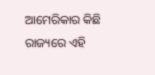ଆମେରିକାର କିଛି ରାଜ୍ୟରେ ଏହି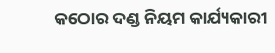କଠୋର ଦଣ୍ଡ ନିୟମ କାର୍ଯ୍ୟକାରୀ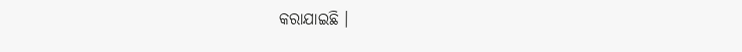କରାଯାଇଛି ।